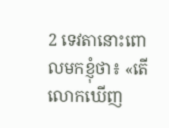2 ទេវតានោះពោលមកខ្ញុំថា៖ «តើលោកឃើញ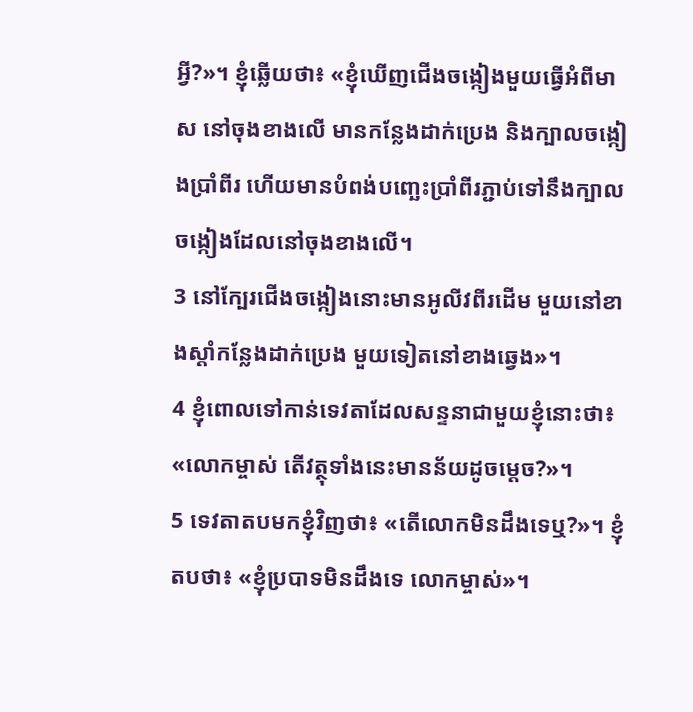អ្វី?»។ ខ្ញុំឆ្លើយថា៖ «ខ្ញុំឃើញជើងចង្កៀងមួយធ្វើអំពីមាស នៅចុងខាងលើ មានកន្លែងដាក់ប្រេង និងក្បាលចង្កៀងប្រាំពីរ ហើយមានបំពង់បញ្ឆេះប្រាំពីរភ្ជាប់ទៅនឹងក្បាលចង្កៀងដែលនៅចុងខាងលើ។
3 នៅក្បែរជើងចង្កៀងនោះមានអូលីវពីរដើម មួយនៅខាងស្ដាំកន្លែងដាក់ប្រេង មួយទៀតនៅខាងឆ្វេង»។
4 ខ្ញុំពោលទៅកាន់ទេវតាដែលសន្ទនាជាមួយខ្ញុំនោះថា៖ «លោកម្ចាស់ តើវត្ថុទាំងនេះមានន័យដូចម្ដេច?»។
5 ទេវតាតបមកខ្ញុំវិញថា៖ «តើលោកមិនដឹងទេឬ?»។ ខ្ញុំតបថា៖ «ខ្ញុំប្របាទមិនដឹងទេ លោកម្ចាស់»។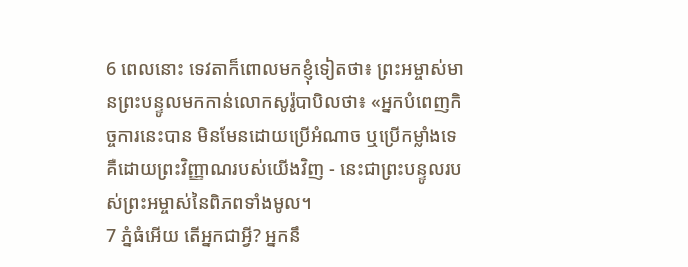6 ពេលនោះ ទេវតាក៏ពោលមកខ្ញុំទៀតថា៖ ព្រះអម្ចាស់មានព្រះបន្ទូលមកកាន់លោកសូរ៉ូបាបិលថា៖ «អ្នកបំពេញកិច្ចការនេះបាន មិនមែនដោយប្រើអំណាច ឬប្រើកម្លាំងទេ គឺដោយព្រះវិញ្ញាណរបស់យើងវិញ - នេះជាព្រះបន្ទូលរបស់ព្រះអម្ចាស់នៃពិភពទាំងមូល។
7 ភ្នំធំអើយ តើអ្នកជាអ្វី? អ្នកនឹ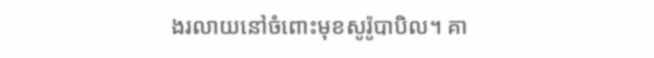ងរលាយនៅចំពោះមុខសូរ៉ូបាបិល។ គា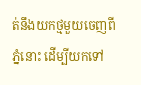ត់នឹងយកថ្មមួយចេញពីភ្នំនោះ ដើម្បីយកទៅ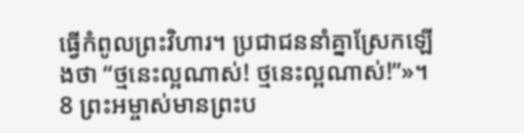ធ្វើកំពូលព្រះវិហារ។ ប្រជាជននាំគ្នាស្រែកឡើងថា “ថ្មនេះល្អណាស់! ថ្មនេះល្អណាស់!”»។
8 ព្រះអម្ចាស់មានព្រះប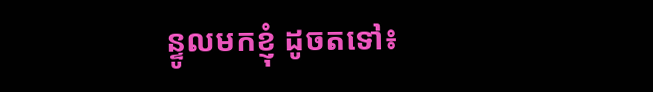ន្ទូលមកខ្ញុំ ដូចតទៅ៖